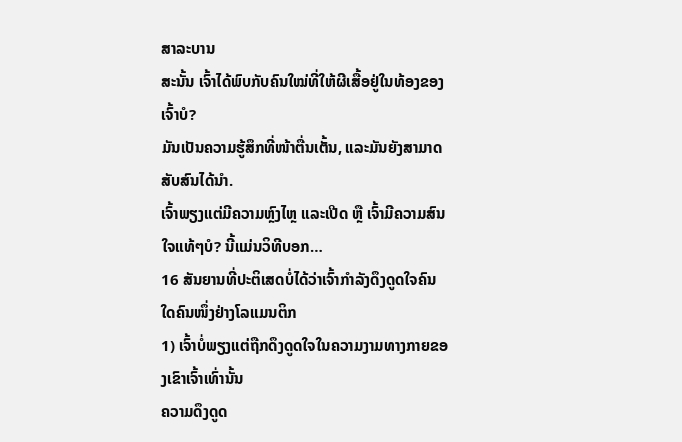ສາລະບານ
ສະນັ້ນ ເຈົ້າໄດ້ພົບກັບຄົນໃໝ່ທີ່ໃຫ້ຜີເສື້ອຢູ່ໃນທ້ອງຂອງເຈົ້າບໍ?
ມັນເປັນຄວາມຮູ້ສຶກທີ່ໜ້າຕື່ນເຕັ້ນ, ແລະມັນຍັງສາມາດສັບສົນໄດ້ນຳ.
ເຈົ້າພຽງແຕ່ມີຄວາມຫຼົງໄຫຼ ແລະເປີດ ຫຼື ເຈົ້າມີຄວາມສົນໃຈແທ້ໆບໍ? ນີ້ແມ່ນວິທີບອກ…
16 ສັນຍານທີ່ປະຕິເສດບໍ່ໄດ້ວ່າເຈົ້າກຳລັງດຶງດູດໃຈຄົນໃດຄົນໜຶ່ງຢ່າງໂລແມນຕິກ
1) ເຈົ້າບໍ່ພຽງແຕ່ຖືກດຶງດູດໃຈໃນຄວາມງາມທາງກາຍຂອງເຂົາເຈົ້າເທົ່ານັ້ນ
ຄວາມດຶງດູດ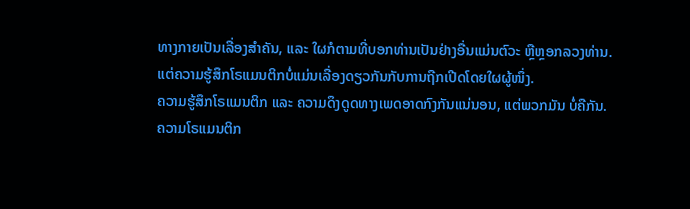ທາງກາຍເປັນເລື່ອງສຳຄັນ, ແລະ ໃຜກໍຕາມທີ່ບອກທ່ານເປັນຢ່າງອື່ນແມ່ນຕົວະ ຫຼືຫຼອກລວງທ່ານ.
ແຕ່ຄວາມຮູ້ສຶກໂຣແມນຕິກບໍ່ແມ່ນເລື່ອງດຽວກັນກັບການຖືກເປີດໂດຍໃຜຜູ້ໜຶ່ງ.
ຄວາມຮູ້ສຶກໂຣແມນຕິກ ແລະ ຄວາມດຶງດູດທາງເພດອາດກົງກັນແນ່ນອນ, ແຕ່ພວກມັນ ບໍ່ຄືກັນ.
ຄວາມໂຣແມນຕິກ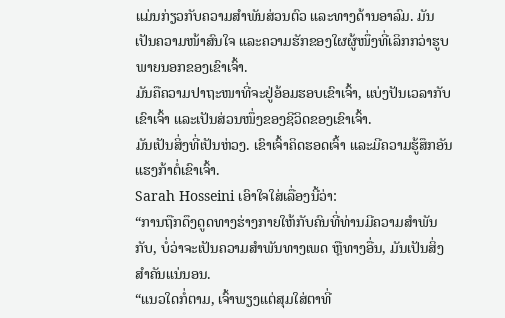ແມ່ນກ່ຽວກັບຄວາມສຳພັນສ່ວນຕົວ ແລະທາງດ້ານອາລົມ. ມັນເປັນຄວາມໜ້າສົນໃຈ ແລະຄວາມຮັກຂອງໃຜຜູ້ໜຶ່ງທີ່ເລິກກວ່າຮູບພາຍນອກຂອງເຂົາເຈົ້າ.
ມັນຄືຄວາມປາຖະໜາທີ່ຈະຢູ່ອ້ອມຮອບເຂົາເຈົ້າ, ແບ່ງປັນເວລາກັບເຂົາເຈົ້າ ແລະເປັນສ່ວນໜຶ່ງຂອງຊີວິດຂອງເຂົາເຈົ້າ.
ມັນເປັນສິ່ງທີ່ເປັນຫ່ວງ. ເຂົາເຈົ້າຄິດຮອດເຈົ້າ ແລະມີຄວາມຮູ້ສຶກອັນແຮງກ້າຕໍ່ເຂົາເຈົ້າ.
Sarah Hosseini ເອົາໃຈໃສ່ເລື່ອງນີ້ວ່າ:
“ການຖືກດຶງດູດທາງຮ່າງກາຍໃຫ້ກັບຄົນທີ່ທ່ານມີຄວາມສໍາພັນກັບ, ບໍ່ວ່າຈະເປັນຄວາມສຳພັນທາງເພດ ຫຼືທາງອື່ນ, ມັນເປັນສິ່ງສໍາຄັນແນ່ນອນ.
“ແນວໃດກໍ່ຕາມ, ເຈົ້າພຽງແຕ່ສຸມໃສ່ຕາທີ່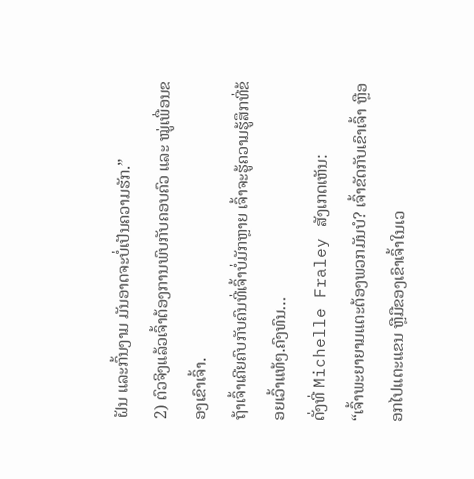ຝັນ ແລະກົ້ນງາມ ມັນອາດຈະບໍ່ເປັນຄວາມຮັກ.”
2) ຕົວຈິງແລ້ວເຈົ້າຕ້ອງການພົບກັບຄອບຄົວ ແລະ ໝູ່ເພື່ອນຂອງເຂົາເຈົ້າ.
ຖ້າເຈົ້າເຄີຍຄົບກັບຄົນທີ່ເຈົ້າບໍ່ມັກຫຼາຍ ເຈົ້າຈະຮູ້ຄວາມຮູ້ສຶກທີ່ຂ້ອຍເວົ້າແທ້ໆ.ຄົງທົນ…
ດັ່ງທີ່ Michelle Fraley ສັງເກດເຫັນ:
“ເຈົ້າພະຍາຍາມແຕະຕ້ອງພວກມັນບໍ? ເຈົ້າຂັດກັບເຂົາເຈົ້າ ຫຼືອອກໄປແຕະແຂນ ຫຼືມືຂອງເຂົາເຈົ້າໃນເວ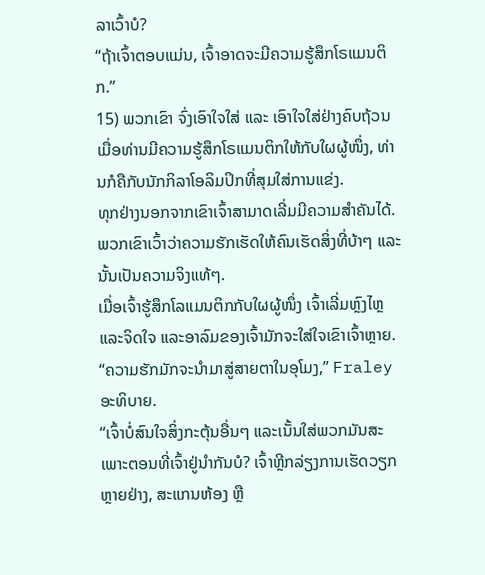ລາເວົ້າບໍ?
“ຖ້າເຈົ້າຕອບແມ່ນ, ເຈົ້າອາດຈະມີຄວາມຮູ້ສຶກໂຣແມນຕິກ.”
15) ພວກເຂົາ ຈົ່ງເອົາໃຈໃສ່ ແລະ ເອົາໃຈໃສ່ຢ່າງຄົບຖ້ວນ
ເມື່ອທ່ານມີຄວາມຮູ້ສຶກໂຣແມນຕິກໃຫ້ກັບໃຜຜູ້ໜຶ່ງ, ທ່ານກໍຄືກັບນັກກິລາໂອລິມປິກທີ່ສຸມໃສ່ການແຂ່ງ.
ທຸກຢ່າງນອກຈາກເຂົາເຈົ້າສາມາດເລີ່ມມີຄວາມສຳຄັນໄດ້.
ພວກເຂົາເວົ້າວ່າຄວາມຮັກເຮັດໃຫ້ຄົນເຮັດສິ່ງທີ່ບ້າໆ ແລະນັ້ນເປັນຄວາມຈິງແທ້ໆ.
ເມື່ອເຈົ້າຮູ້ສຶກໂລແມນຕິກກັບໃຜຜູ້ໜຶ່ງ ເຈົ້າເລີ່ມຫຼົງໄຫຼ ແລະຈິດໃຈ ແລະອາລົມຂອງເຈົ້າມັກຈະໃສ່ໃຈເຂົາເຈົ້າຫຼາຍ.
“ຄວາມຮັກມັກຈະນຳມາສູ່ສາຍຕາໃນອຸໂມງ,” Fraley ອະທິບາຍ.
“ເຈົ້າບໍ່ສົນໃຈສິ່ງກະຕຸ້ນອື່ນໆ ແລະເນັ້ນໃສ່ພວກມັນສະເພາະຕອນທີ່ເຈົ້າຢູ່ນຳກັນບໍ? ເຈົ້າຫຼີກລ່ຽງການເຮັດວຽກຫຼາຍຢ່າງ, ສະແກນຫ້ອງ ຫຼື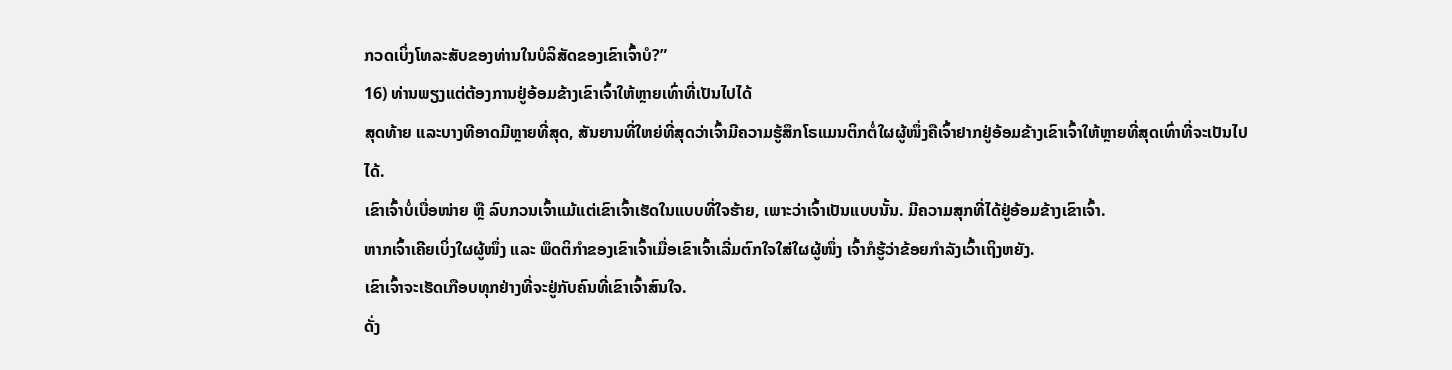ກວດເບິ່ງໂທລະສັບຂອງທ່ານໃນບໍລິສັດຂອງເຂົາເຈົ້າບໍ?”
16) ທ່ານພຽງແຕ່ຕ້ອງການຢູ່ອ້ອມຂ້າງເຂົາເຈົ້າໃຫ້ຫຼາຍເທົ່າທີ່ເປັນໄປໄດ້
ສຸດທ້າຍ ແລະບາງທີອາດມີຫຼາຍທີ່ສຸດ, ສັນຍານທີ່ໃຫຍ່ທີ່ສຸດວ່າເຈົ້າມີຄວາມຮູ້ສຶກໂຣແມນຕິກຕໍ່ໃຜຜູ້ໜຶ່ງຄືເຈົ້າຢາກຢູ່ອ້ອມຂ້າງເຂົາເຈົ້າໃຫ້ຫຼາຍທີ່ສຸດເທົ່າທີ່ຈະເປັນໄປໄດ້.
ເຂົາເຈົ້າບໍ່ເບື່ອໜ່າຍ ຫຼື ລົບກວນເຈົ້າແມ້ແຕ່ເຂົາເຈົ້າເຮັດໃນແບບທີ່ໃຈຮ້າຍ, ເພາະວ່າເຈົ້າເປັນແບບນັ້ນ. ມີຄວາມສຸກທີ່ໄດ້ຢູ່ອ້ອມຂ້າງເຂົາເຈົ້າ.
ຫາກເຈົ້າເຄີຍເບິ່ງໃຜຜູ້ໜຶ່ງ ແລະ ພຶດຕິກຳຂອງເຂົາເຈົ້າເມື່ອເຂົາເຈົ້າເລີ່ມຕົກໃຈໃສ່ໃຜຜູ້ໜຶ່ງ ເຈົ້າກໍຮູ້ວ່າຂ້ອຍກຳລັງເວົ້າເຖິງຫຍັງ.
ເຂົາເຈົ້າຈະເຮັດເກືອບທຸກຢ່າງທີ່ຈະຢູ່ກັບຄົນທີ່ເຂົາເຈົ້າສົນໃຈ.
ດັ່ງ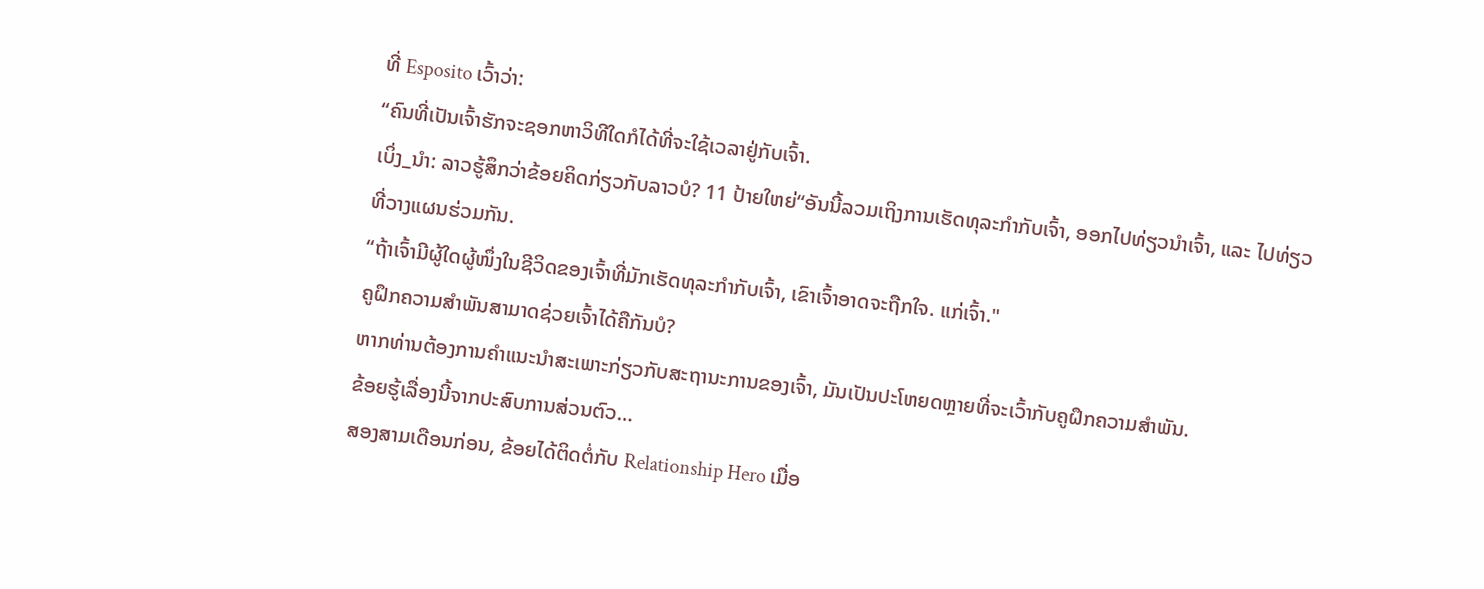ທີ່ Esposito ເວົ້າວ່າ:
“ຄົນທີ່ເປັນເຈົ້າຮັກຈະຊອກຫາວິທີໃດກໍໄດ້ທີ່ຈະໃຊ້ເວລາຢູ່ກັບເຈົ້າ.
ເບິ່ງ_ນຳ: ລາວຮູ້ສຶກວ່າຂ້ອຍຄິດກ່ຽວກັບລາວບໍ? 11 ປ້າຍໃຫຍ່“ອັນນີ້ລວມເຖິງການເຮັດທຸລະກໍາກັບເຈົ້າ, ອອກໄປທ່ຽວນຳເຈົ້າ, ແລະ ໄປທ່ຽວທີ່ວາງແຜນຮ່ວມກັນ.
“ຖ້າເຈົ້າມີຜູ້ໃດຜູ້ໜຶ່ງໃນຊີວິດຂອງເຈົ້າທີ່ມັກເຮັດທຸລະກຳກັບເຈົ້າ, ເຂົາເຈົ້າອາດຈະຖືກໃຈ. ແກ່ເຈົ້າ."
ຄູຝຶກຄວາມສຳພັນສາມາດຊ່ວຍເຈົ້າໄດ້ຄືກັນບໍ?
ຫາກທ່ານຕ້ອງການຄຳແນະນຳສະເພາະກ່ຽວກັບສະຖານະການຂອງເຈົ້າ, ມັນເປັນປະໂຫຍດຫຼາຍທີ່ຈະເວົ້າກັບຄູຝຶກຄວາມສຳພັນ.
ຂ້ອຍຮູ້ເລື່ອງນີ້ຈາກປະສົບການສ່ວນຕົວ…
ສອງສາມເດືອນກ່ອນ, ຂ້ອຍໄດ້ຕິດຕໍ່ກັບ Relationship Hero ເມື່ອ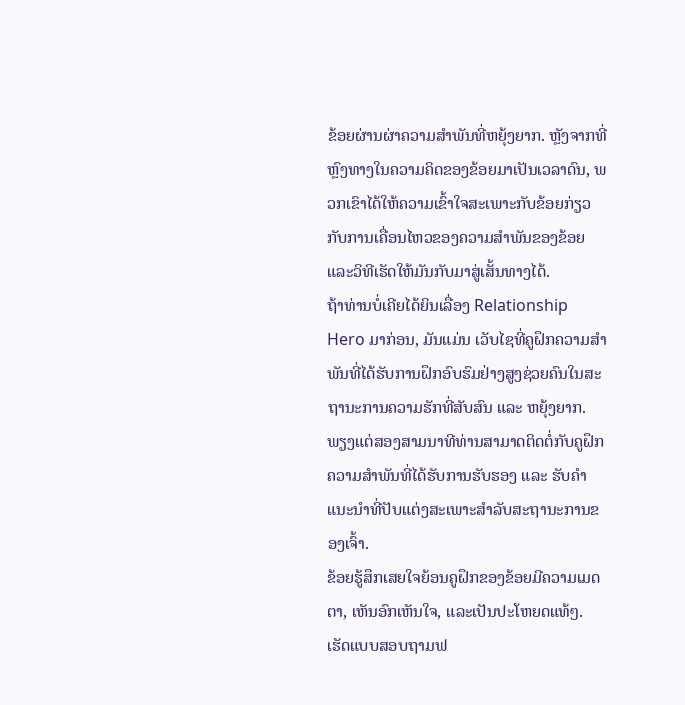ຂ້ອຍຜ່ານຜ່າຄວາມສຳພັນທີ່ຫຍຸ້ງຍາກ. ຫຼັງຈາກທີ່ຫຼົງທາງໃນຄວາມຄິດຂອງຂ້ອຍມາເປັນເວລາດົນ, ພວກເຂົາໄດ້ໃຫ້ຄວາມເຂົ້າໃຈສະເພາະກັບຂ້ອຍກ່ຽວກັບການເຄື່ອນໄຫວຂອງຄວາມສຳພັນຂອງຂ້ອຍ ແລະວິທີເຮັດໃຫ້ມັນກັບມາສູ່ເສັ້ນທາງໄດ້.
ຖ້າທ່ານບໍ່ເຄີຍໄດ້ຍິນເລື່ອງ Relationship Hero ມາກ່ອນ, ມັນແມ່ນ ເວັບໄຊທີ່ຄູຝຶກຄວາມສຳພັນທີ່ໄດ້ຮັບການຝຶກອົບຮົມຢ່າງສູງຊ່ວຍຄົນໃນສະຖານະການຄວາມຮັກທີ່ສັບສົນ ແລະ ຫຍຸ້ງຍາກ.
ພຽງແຕ່ສອງສາມນາທີທ່ານສາມາດຕິດຕໍ່ກັບຄູຝຶກຄວາມສຳພັນທີ່ໄດ້ຮັບການຮັບຮອງ ແລະ ຮັບຄຳແນະນຳທີ່ປັບແຕ່ງສະເພາະສຳລັບສະຖານະການຂອງເຈົ້າ.
ຂ້ອຍຮູ້ສຶກເສຍໃຈຍ້ອນຄູຝຶກຂອງຂ້ອຍມີຄວາມເມດຕາ, ເຫັນອົກເຫັນໃຈ, ແລະເປັນປະໂຫຍດແທ້ໆ.
ເຮັດແບບສອບຖາມຟ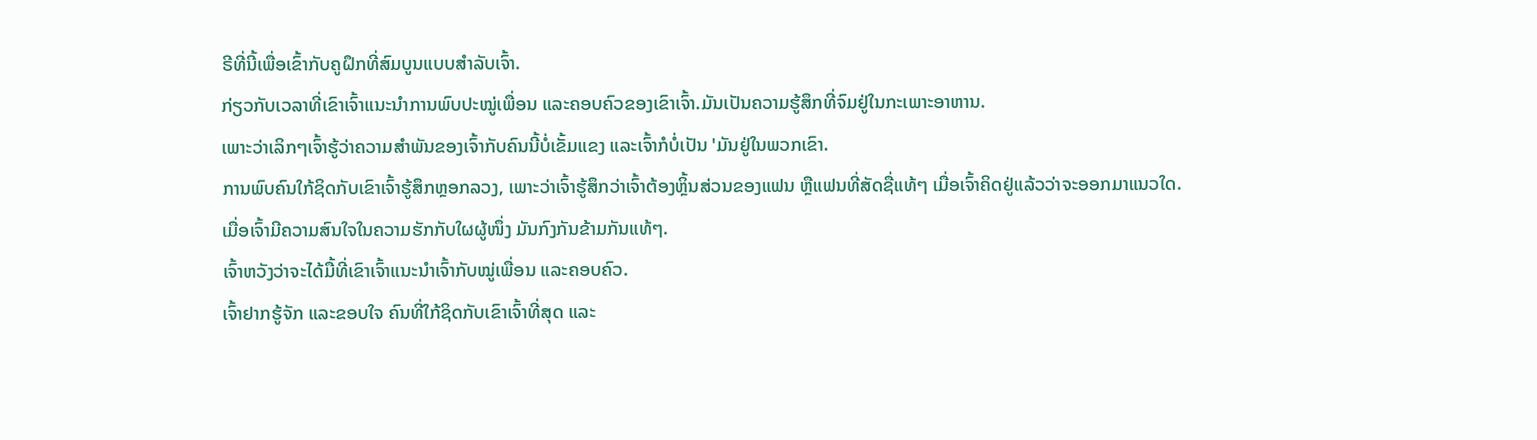ຣີທີ່ນີ້ເພື່ອເຂົ້າກັບຄູຝຶກທີ່ສົມບູນແບບສຳລັບເຈົ້າ.
ກ່ຽວກັບເວລາທີ່ເຂົາເຈົ້າແນະນຳການພົບປະໝູ່ເພື່ອນ ແລະຄອບຄົວຂອງເຂົາເຈົ້າ.ມັນເປັນຄວາມຮູ້ສຶກທີ່ຈົມຢູ່ໃນກະເພາະອາຫານ.
ເພາະວ່າເລິກໆເຈົ້າຮູ້ວ່າຄວາມສຳພັນຂອງເຈົ້າກັບຄົນນີ້ບໍ່ເຂັ້ມແຂງ ແລະເຈົ້າກໍບໍ່ເປັນ 'ມັນຢູ່ໃນພວກເຂົາ.
ການພົບຄົນໃກ້ຊິດກັບເຂົາເຈົ້າຮູ້ສຶກຫຼອກລວງ, ເພາະວ່າເຈົ້າຮູ້ສຶກວ່າເຈົ້າຕ້ອງຫຼິ້ນສ່ວນຂອງແຟນ ຫຼືແຟນທີ່ສັດຊື່ແທ້ໆ ເມື່ອເຈົ້າຄິດຢູ່ແລ້ວວ່າຈະອອກມາແນວໃດ.
ເມື່ອເຈົ້າມີຄວາມສົນໃຈໃນຄວາມຮັກກັບໃຜຜູ້ໜຶ່ງ ມັນກົງກັນຂ້າມກັນແທ້ໆ.
ເຈົ້າຫວັງວ່າຈະໄດ້ມື້ທີ່ເຂົາເຈົ້າແນະນຳເຈົ້າກັບໝູ່ເພື່ອນ ແລະຄອບຄົວ.
ເຈົ້າຢາກຮູ້ຈັກ ແລະຂອບໃຈ ຄົນທີ່ໃກ້ຊິດກັບເຂົາເຈົ້າທີ່ສຸດ ແລະ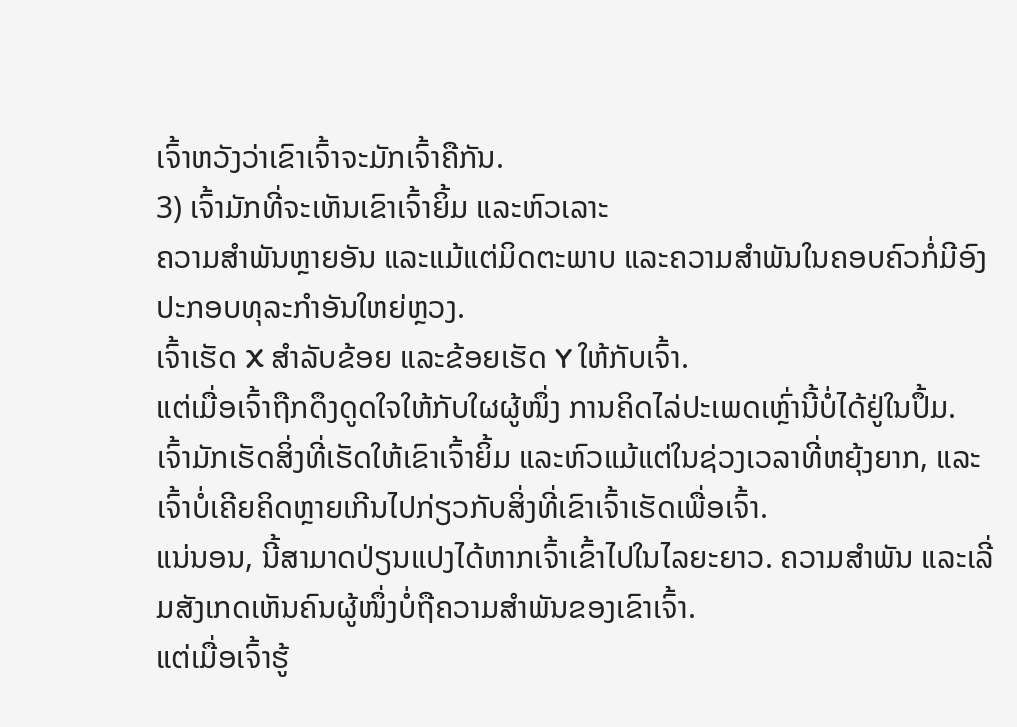ເຈົ້າຫວັງວ່າເຂົາເຈົ້າຈະມັກເຈົ້າຄືກັນ.
3) ເຈົ້າມັກທີ່ຈະເຫັນເຂົາເຈົ້າຍິ້ມ ແລະຫົວເລາະ
ຄວາມສຳພັນຫຼາຍອັນ ແລະແມ້ແຕ່ມິດຕະພາບ ແລະຄວາມສໍາພັນໃນຄອບຄົວກໍ່ມີອົງປະກອບທຸລະກໍາອັນໃຫຍ່ຫຼວງ.
ເຈົ້າເຮັດ X ສໍາລັບຂ້ອຍ ແລະຂ້ອຍເຮັດ Y ໃຫ້ກັບເຈົ້າ.
ແຕ່ເມື່ອເຈົ້າຖືກດຶງດູດໃຈໃຫ້ກັບໃຜຜູ້ໜຶ່ງ ການຄິດໄລ່ປະເພດເຫຼົ່ານີ້ບໍ່ໄດ້ຢູ່ໃນປຶ້ມ.
ເຈົ້າມັກເຮັດສິ່ງທີ່ເຮັດໃຫ້ເຂົາເຈົ້າຍິ້ມ ແລະຫົວແມ້ແຕ່ໃນຊ່ວງເວລາທີ່ຫຍຸ້ງຍາກ, ແລະເຈົ້າບໍ່ເຄີຍຄິດຫຼາຍເກີນໄປກ່ຽວກັບສິ່ງທີ່ເຂົາເຈົ້າເຮັດເພື່ອເຈົ້າ.
ແນ່ນອນ, ນີ້ສາມາດປ່ຽນແປງໄດ້ຫາກເຈົ້າເຂົ້າໄປໃນໄລຍະຍາວ. ຄວາມສຳພັນ ແລະເລີ່ມສັງເກດເຫັນຄົນຜູ້ໜຶ່ງບໍ່ຖືຄວາມສຳພັນຂອງເຂົາເຈົ້າ.
ແຕ່ເມື່ອເຈົ້າຮູ້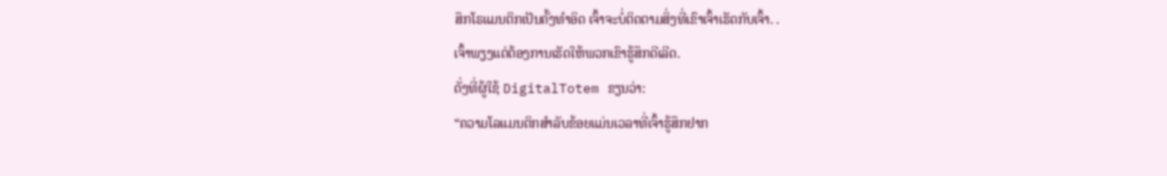ສຶກໂຣແມນຕິກເປັນຄັ້ງທຳອິດ ເຈົ້າຈະບໍ່ຕິດຕາມສິ່ງທີ່ເຂົາເຈົ້າເຮັດກັບເຈົ້າ. .
ເຈົ້າພຽງແຕ່ຕ້ອງການເຮັດໃຫ້ພວກເຂົາຮູ້ສຶກດີເລີດ.
ດັ່ງທີ່ຜູ້ໃຊ້ DigitalTotem ຂຽນວ່າ:
“ຄວາມໂລແມນຕິກສຳລັບຂ້ອຍແມ່ນເວລາທີ່ເຈົ້າຮູ້ສຶກຢາກ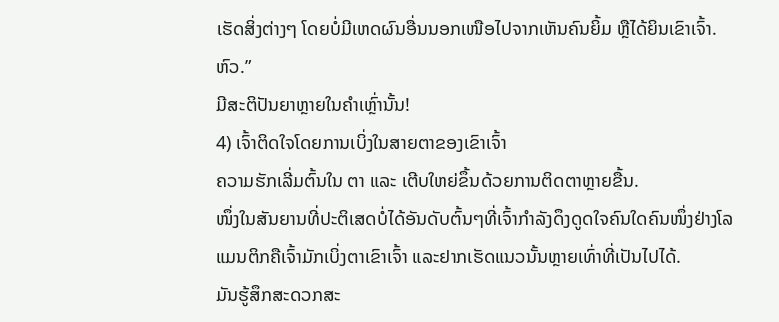ເຮັດສິ່ງຕ່າງໆ ໂດຍບໍ່ມີເຫດຜົນອື່ນນອກເໜືອໄປຈາກເຫັນຄົນຍິ້ມ ຫຼືໄດ້ຍິນເຂົາເຈົ້າ. ຫົວ.”
ມີສະຕິປັນຍາຫຼາຍໃນຄໍາເຫຼົ່ານັ້ນ!
4) ເຈົ້າຕິດໃຈໂດຍການເບິ່ງໃນສາຍຕາຂອງເຂົາເຈົ້າ
ຄວາມຮັກເລີ່ມຕົ້ນໃນ ຕາ ແລະ ເຕີບໃຫຍ່ຂຶ້ນດ້ວຍການຕິດຕາຫຼາຍຂື້ນ.
ໜຶ່ງໃນສັນຍານທີ່ປະຕິເສດບໍ່ໄດ້ອັນດັບຕົ້ນໆທີ່ເຈົ້າກຳລັງດຶງດູດໃຈຄົນໃດຄົນໜຶ່ງຢ່າງໂລແມນຕິກຄືເຈົ້າມັກເບິ່ງຕາເຂົາເຈົ້າ ແລະຢາກເຮັດແນວນັ້ນຫຼາຍເທົ່າທີ່ເປັນໄປໄດ້.
ມັນຮູ້ສຶກສະດວກສະ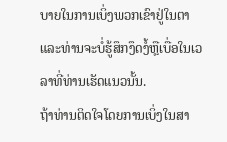ບາຍໃນການເບິ່ງພວກເຂົາຢູ່ໃນຕາແລະທ່ານຈະບໍ່ຮູ້ສຶກງຶດງໍ້ຫຼືເບື່ອໃນເວລາທີ່ທ່ານເຮັດແນວນັ້ນ.
ຖ້າທ່ານຕິດໃຈໂດຍການເບິ່ງໃນສາ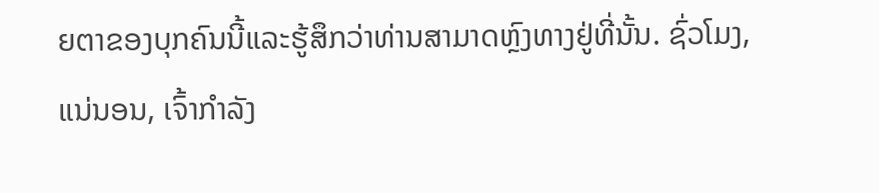ຍຕາຂອງບຸກຄົນນີ້ແລະຮູ້ສຶກວ່າທ່ານສາມາດຫຼົງທາງຢູ່ທີ່ນັ້ນ. ຊົ່ວໂມງ, ແນ່ນອນ, ເຈົ້າກໍາລັງ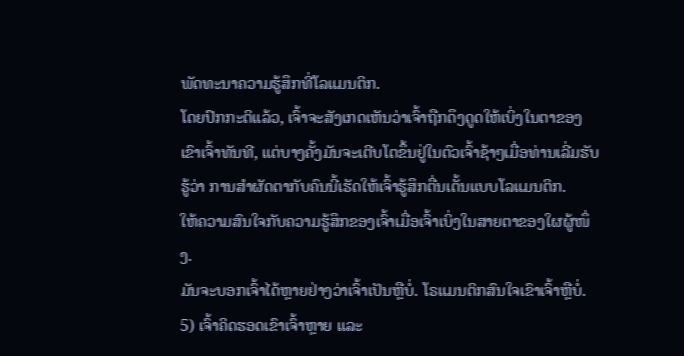ພັດທະນາຄວາມຮູ້ສຶກທີ່ໂລແມນຕິກ.
ໂດຍປົກກະຕິແລ້ວ, ເຈົ້າຈະສັງເກດເຫັນວ່າເຈົ້າຖືກດຶງດູດໃຫ້ເບິ່ງໃນຕາຂອງເຂົາເຈົ້າທັນທີ, ແຕ່ບາງຄັ້ງມັນຈະເຕີບໂຕຂຶ້ນຢູ່ໃນຕົວເຈົ້າຊ້າໆເມື່ອທ່ານເລີ່ມຮັບຮູ້ວ່າ ການສຳຜັດຕາກັບຄົນນີ້ເຮັດໃຫ້ເຈົ້າຮູ້ສຶກຕື່ນເຕັ້ນແບບໂລແມນຕິກ.
ໃຫ້ຄວາມສົນໃຈກັບຄວາມຮູ້ສຶກຂອງເຈົ້າເມື່ອເຈົ້າເບິ່ງໃນສາຍຕາຂອງໃຜຜູ້ໜຶ່ງ.
ມັນຈະບອກເຈົ້າໄດ້ຫຼາຍຢ່າງວ່າເຈົ້າເປັນຫຼືບໍ່. ໂຣແມນຕິກສົນໃຈເຂົາເຈົ້າຫຼືບໍ່.
5) ເຈົ້າຄິດຮອດເຂົາເຈົ້າຫຼາຍ ແລະ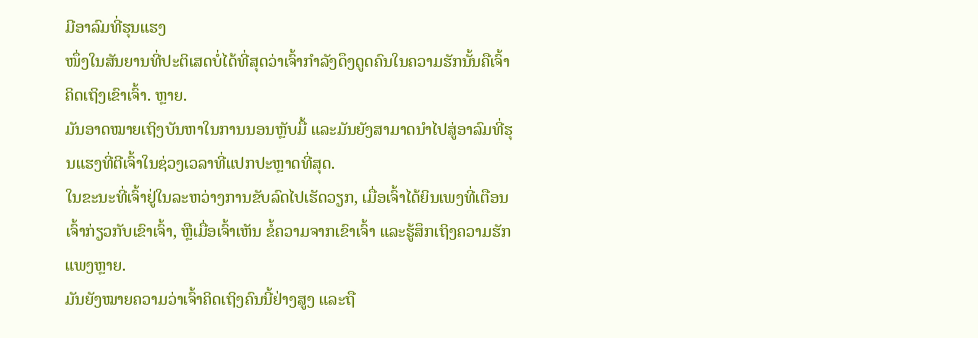ມີອາລົມທີ່ຮຸນແຮງ
ໜຶ່ງໃນສັນຍານທີ່ປະຕິເສດບໍ່ໄດ້ທີ່ສຸດວ່າເຈົ້າກຳລັງດຶງດູດຄົນໃນຄວາມຮັກນັ້ນຄືເຈົ້າຄິດເຖິງເຂົາເຈົ້າ. ຫຼາຍ.
ມັນອາດໝາຍເຖິງບັນຫາໃນການນອນຫຼັບມື້ ແລະມັນຍັງສາມາດນໍາໄປສູ່ອາລົມທີ່ຮຸນແຮງທີ່ຕີເຈົ້າໃນຊ່ວງເວລາທີ່ແປກປະຫຼາດທີ່ສຸດ.
ໃນຂະນະທີ່ເຈົ້າຢູ່ໃນລະຫວ່າງການຂັບລົດໄປເຮັດວຽກ, ເມື່ອເຈົ້າໄດ້ຍິນເພງທີ່ເຕືອນເຈົ້າກ່ຽວກັບເຂົາເຈົ້າ, ຫຼືເມື່ອເຈົ້າເຫັນ ຂໍ້ຄວາມຈາກເຂົາເຈົ້າ ແລະຮູ້ສຶກເຖິງຄວາມຮັກແພງຫຼາຍ.
ມັນຍັງໝາຍຄວາມວ່າເຈົ້າຄິດເຖິງຄົນນີ້ຢ່າງສູງ ແລະຖື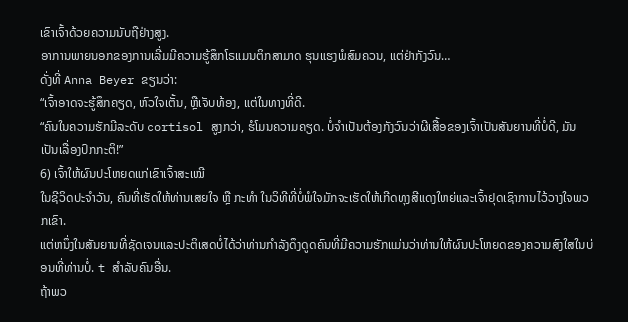ເຂົາເຈົ້າດ້ວຍຄວາມນັບຖືຢ່າງສູງ.
ອາການພາຍນອກຂອງການເລີ່ມມີຄວາມຮູ້ສຶກໂຣແມນຕິກສາມາດ ຮຸນແຮງພໍສົມຄວນ, ແຕ່ຢ່າກັງວົນ…
ດັ່ງທີ່ Anna Beyer ຂຽນວ່າ:
“ເຈົ້າອາດຈະຮູ້ສຶກຄຽດ, ຫົວໃຈເຕັ້ນ, ຫຼືເຈັບທ້ອງ, ແຕ່ໃນທາງທີ່ດີ.
“ຄົນໃນຄວາມຮັກມີລະດັບ cortisol ສູງກວ່າ, ຮໍໂມນຄວາມຄຽດ. ບໍ່ຈໍາເປັນຕ້ອງກັງວົນວ່າຜີເສື້ອຂອງເຈົ້າເປັນສັນຍານທີ່ບໍ່ດີ, ມັນເປັນເລື່ອງປົກກະຕິ!”
6) ເຈົ້າໃຫ້ຜົນປະໂຫຍດແກ່ເຂົາເຈົ້າສະເໝີ
ໃນຊີວິດປະຈຳວັນ, ຄົນທີ່ເຮັດໃຫ້ທ່ານເສຍໃຈ ຫຼື ກະທຳ ໃນວິທີທີ່ບໍ່ພໍໃຈມັກຈະເຮັດໃຫ້ເກີດທຸງສີແດງໃຫຍ່ແລະເຈົ້າຢຸດເຊົາການໄວ້ວາງໃຈພວກເຂົາ.
ແຕ່ຫນຶ່ງໃນສັນຍານທີ່ຊັດເຈນແລະປະຕິເສດບໍ່ໄດ້ວ່າທ່ານກໍາລັງດຶງດູດຄົນທີ່ມີຄວາມຮັກແມ່ນວ່າທ່ານໃຫ້ຜົນປະໂຫຍດຂອງຄວາມສົງໃສໃນບ່ອນທີ່ທ່ານບໍ່. t ສໍາລັບຄົນອື່ນ.
ຖ້າພວ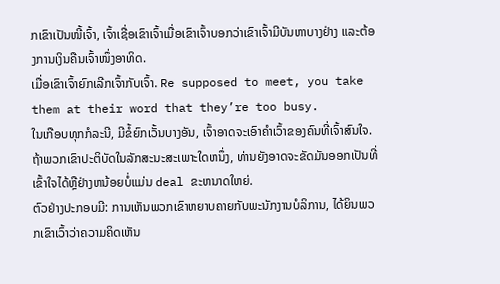ກເຂົາເປັນໜີ້ເຈົ້າ, ເຈົ້າເຊື່ອເຂົາເຈົ້າເມື່ອເຂົາເຈົ້າບອກວ່າເຂົາເຈົ້າມີບັນຫາບາງຢ່າງ ແລະຕ້ອງການເງິນຄືນເຈົ້າໜຶ່ງອາທິດ.
ເມື່ອເຂົາເຈົ້າຍົກເລີກເຈົ້າກັບເຈົ້າ. Re supposed to meet, you take them at their word that they’re too busy.
ໃນເກືອບທຸກກໍລະນີ, ມີຂໍ້ຍົກເວັ້ນບາງອັນ, ເຈົ້າອາດຈະເອົາຄໍາເວົ້າຂອງຄົນທີ່ເຈົ້າສົນໃຈ.
ຖ້າພວກເຂົາປະຕິບັດໃນລັກສະນະສະເພາະໃດຫນຶ່ງ, ທ່ານຍັງອາດຈະຂັດມັນອອກເປັນທີ່ເຂົ້າໃຈໄດ້ຫຼືຢ່າງຫນ້ອຍບໍ່ແມ່ນ deal ຂະຫນາດໃຫຍ່.
ຕົວຢ່າງປະກອບມີ: ການເຫັນພວກເຂົາຫຍາບຄາຍກັບພະນັກງານບໍລິການ, ໄດ້ຍິນພວກເຂົາເວົ້າວ່າຄວາມຄິດເຫັນ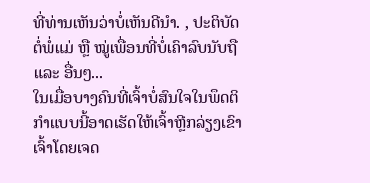ທີ່ທ່ານເຫັນວ່າບໍ່ເຫັນດີນໍາ. , ປະຕິບັດຕໍ່ພໍ່ແມ່ ຫຼື ໝູ່ເພື່ອນທີ່ບໍ່ເຄົາລົບນັບຖື ແລະ ອື່ນໆ...
ໃນເມື່ອບາງຄົນທີ່ເຈົ້າບໍ່ສົນໃຈໃນພຶດຕິກຳແບບນີ້ອາດເຮັດໃຫ້ເຈົ້າຫຼີກລ່ຽງເຂົາເຈົ້າໂດຍເຈດ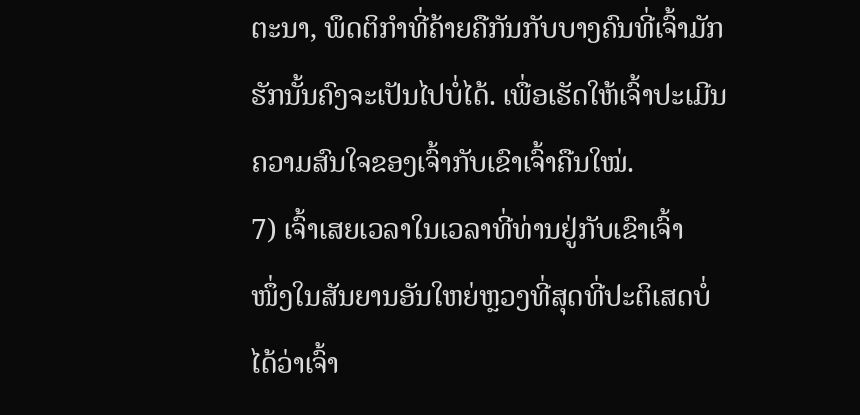ຕະນາ, ພຶດຕິກຳທີ່ຄ້າຍຄືກັນກັບບາງຄົນທີ່ເຈົ້າມັກຮັກນັ້ນຄົງຈະເປັນໄປບໍ່ໄດ້. ເພື່ອເຮັດໃຫ້ເຈົ້າປະເມີນຄວາມສົນໃຈຂອງເຈົ້າກັບເຂົາເຈົ້າຄືນໃໝ່.
7) ເຈົ້າເສຍເວລາໃນເວລາທີ່ທ່ານຢູ່ກັບເຂົາເຈົ້າ
ໜຶ່ງໃນສັນຍານອັນໃຫຍ່ຫຼວງທີ່ສຸດທີ່ປະຕິເສດບໍ່ໄດ້ວ່າເຈົ້າ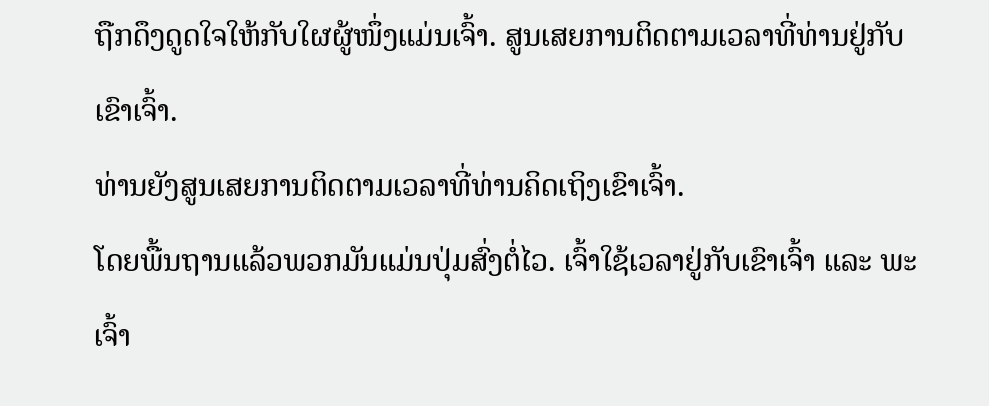ຖືກດຶງດູດໃຈໃຫ້ກັບໃຜຜູ້ໜຶ່ງແມ່ນເຈົ້າ. ສູນເສຍການຕິດຕາມເວລາທີ່ທ່ານຢູ່ກັບເຂົາເຈົ້າ.
ທ່ານຍັງສູນເສຍການຕິດຕາມເວລາທີ່ທ່ານຄິດເຖິງເຂົາເຈົ້າ.
ໂດຍພື້ນຖານແລ້ວພວກມັນແມ່ນປຸ່ມສົ່ງຕໍ່ໄວ. ເຈົ້າໃຊ້ເວລາຢູ່ກັບເຂົາເຈົ້າ ແລະ ພະເຈົ້າ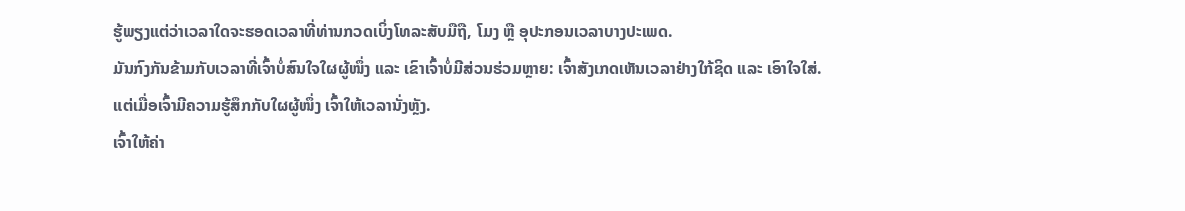ຮູ້ພຽງແຕ່ວ່າເວລາໃດຈະຮອດເວລາທີ່ທ່ານກວດເບິ່ງໂທລະສັບມືຖື, ໂມງ ຫຼື ອຸປະກອນເວລາບາງປະເພດ.
ມັນກົງກັນຂ້າມກັບເວລາທີ່ເຈົ້າບໍ່ສົນໃຈໃຜຜູ້ໜຶ່ງ ແລະ ເຂົາເຈົ້າບໍ່ມີສ່ວນຮ່ວມຫຼາຍ: ເຈົ້າສັງເກດເຫັນເວລາຢ່າງໃກ້ຊິດ ແລະ ເອົາໃຈໃສ່.
ແຕ່ເມື່ອເຈົ້າມີຄວາມຮູ້ສຶກກັບໃຜຜູ້ໜຶ່ງ ເຈົ້າໃຫ້ເວລານັ່ງຫຼັງ.
ເຈົ້າໃຫ້ຄ່າ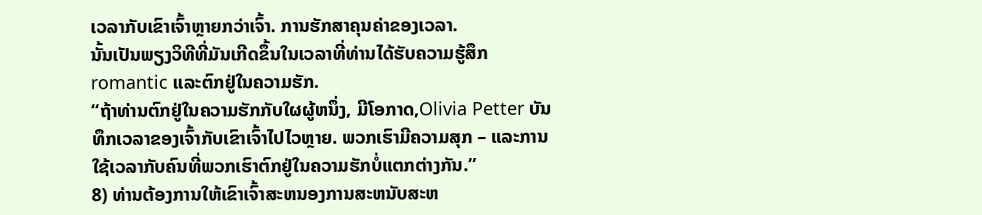ເວລາກັບເຂົາເຈົ້າຫຼາຍກວ່າເຈົ້າ. ການຮັກສາຄຸນຄ່າຂອງເວລາ.
ນັ້ນເປັນພຽງວິທີທີ່ມັນເກີດຂຶ້ນໃນເວລາທີ່ທ່ານໄດ້ຮັບຄວາມຮູ້ສຶກ romantic ແລະຕົກຢູ່ໃນຄວາມຮັກ.
“ຖ້າທ່ານຕົກຢູ່ໃນຄວາມຮັກກັບໃຜຜູ້ຫນຶ່ງ, ມີໂອກາດ,Olivia Petter ບັນທຶກເວລາຂອງເຈົ້າກັບເຂົາເຈົ້າໄປໄວຫຼາຍ. ພວກເຮົາມີຄວາມສຸກ – ແລະການໃຊ້ເວລາກັບຄົນທີ່ພວກເຮົາຕົກຢູ່ໃນຄວາມຮັກບໍ່ແຕກຕ່າງກັນ.”
8) ທ່ານຕ້ອງການໃຫ້ເຂົາເຈົ້າສະຫນອງການສະຫນັບສະຫ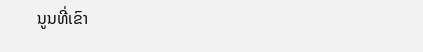ນູນທີ່ເຂົາ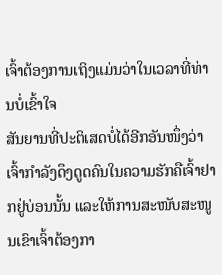ເຈົ້າຕ້ອງການເຖິງແມ່ນວ່າໃນເວລາທີ່ທ່ານບໍ່ເຂົ້າໃຈ
ສັນຍານທີ່ປະຕິເສດບໍ່ໄດ້ອີກອັນໜຶ່ງວ່າເຈົ້າກຳລັງດຶງດູດຄົນໃນຄວາມຮັກຄືເຈົ້າຢາກຢູ່ບ່ອນນັ້ນ ແລະໃຫ້ການສະໜັບສະໜູນເຂົາເຈົ້າຕ້ອງກາ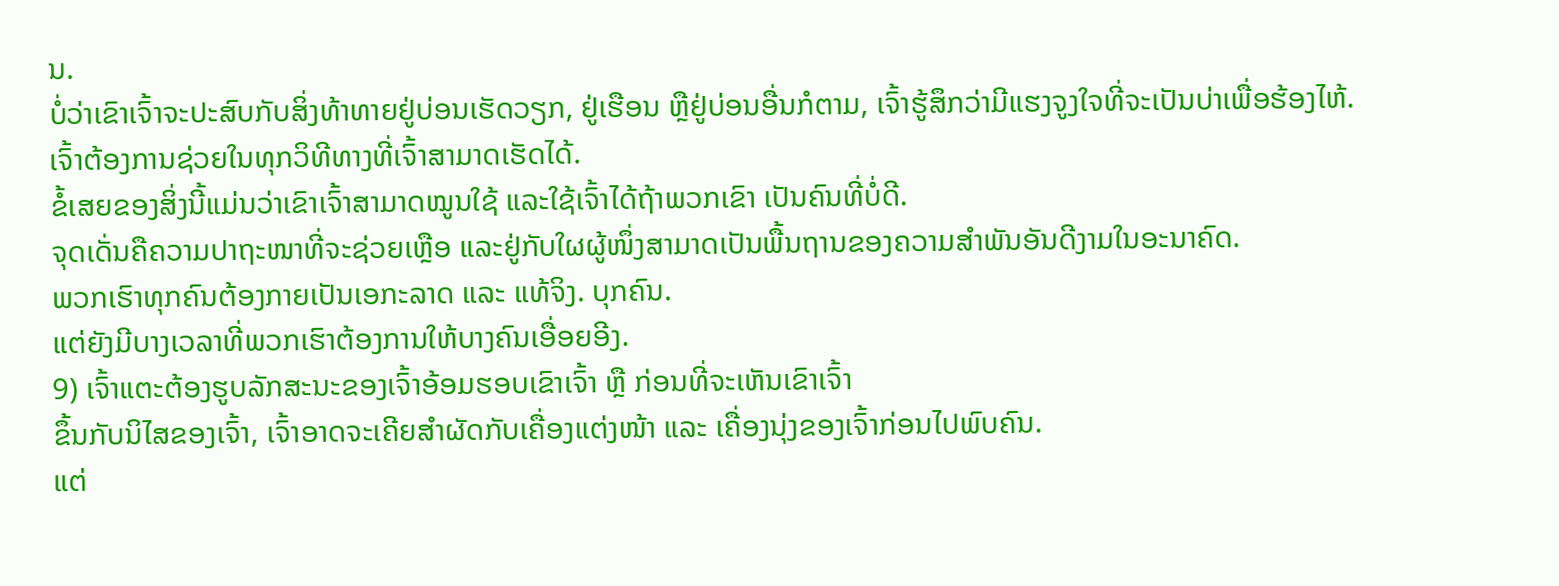ນ.
ບໍ່ວ່າເຂົາເຈົ້າຈະປະສົບກັບສິ່ງທ້າທາຍຢູ່ບ່ອນເຮັດວຽກ, ຢູ່ເຮືອນ ຫຼືຢູ່ບ່ອນອື່ນກໍຕາມ, ເຈົ້າຮູ້ສຶກວ່າມີແຮງຈູງໃຈທີ່ຈະເປັນບ່າເພື່ອຮ້ອງໄຫ້.
ເຈົ້າຕ້ອງການຊ່ວຍໃນທຸກວິທີທາງທີ່ເຈົ້າສາມາດເຮັດໄດ້.
ຂໍ້ເສຍຂອງສິ່ງນີ້ແມ່ນວ່າເຂົາເຈົ້າສາມາດໝູນໃຊ້ ແລະໃຊ້ເຈົ້າໄດ້ຖ້າພວກເຂົາ ເປັນຄົນທີ່ບໍ່ດີ.
ຈຸດເດັ່ນຄືຄວາມປາຖະໜາທີ່ຈະຊ່ວຍເຫຼືອ ແລະຢູ່ກັບໃຜຜູ້ໜຶ່ງສາມາດເປັນພື້ນຖານຂອງຄວາມສຳພັນອັນດີງາມໃນອະນາຄົດ.
ພວກເຮົາທຸກຄົນຕ້ອງກາຍເປັນເອກະລາດ ແລະ ແທ້ຈິງ. ບຸກຄົນ.
ແຕ່ຍັງມີບາງເວລາທີ່ພວກເຮົາຕ້ອງການໃຫ້ບາງຄົນເອື່ອຍອີງ.
9) ເຈົ້າແຕະຕ້ອງຮູບລັກສະນະຂອງເຈົ້າອ້ອມຮອບເຂົາເຈົ້າ ຫຼື ກ່ອນທີ່ຈະເຫັນເຂົາເຈົ້າ
ຂຶ້ນກັບນິໄສຂອງເຈົ້າ, ເຈົ້າອາດຈະເຄີຍສຳຜັດກັບເຄື່ອງແຕ່ງໜ້າ ແລະ ເຄື່ອງນຸ່ງຂອງເຈົ້າກ່ອນໄປພົບຄົນ.
ແຕ່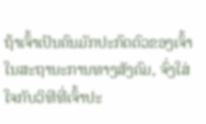ຖ້າເຈົ້າເປັນຄົນມັກປະກົດຕົວຂອງເຈົ້າໃນສະຖານະການທາງສັງຄົມ, ຈົ່ງໃສ່ໃຈກັບວິທີທີ່ເຈົ້າປະ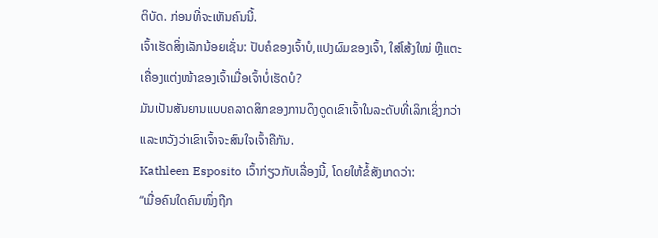ຕິບັດ. ກ່ອນທີ່ຈະເຫັນຄົນນີ້.
ເຈົ້າເຮັດສິ່ງເລັກນ້ອຍເຊັ່ນ: ປັບຄໍຂອງເຈົ້າບໍ,ແປງຜົມຂອງເຈົ້າ, ໃສ່ໂສ້ງໃໝ່ ຫຼືແຕະເຄື່ອງແຕ່ງໜ້າຂອງເຈົ້າເມື່ອເຈົ້າບໍ່ເຮັດບໍ?
ມັນເປັນສັນຍານແບບຄລາດສິກຂອງການດຶງດູດເຂົາເຈົ້າໃນລະດັບທີ່ເລິກເຊິ່ງກວ່າ ແລະຫວັງວ່າເຂົາເຈົ້າຈະສົນໃຈເຈົ້າຄືກັນ.
Kathleen Esposito ເວົ້າກ່ຽວກັບເລື່ອງນີ້, ໂດຍໃຫ້ຂໍ້ສັງເກດວ່າ:
“ເມື່ອຄົນໃດຄົນໜຶ່ງຖືກ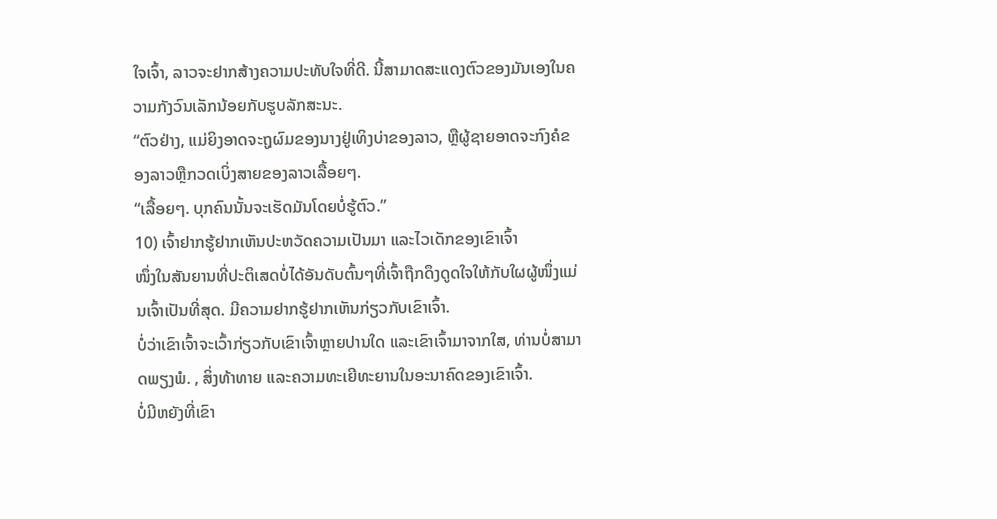ໃຈເຈົ້າ, ລາວຈະຢາກສ້າງຄວາມປະທັບໃຈທີ່ດີ. ນີ້ສາມາດສະແດງຕົວຂອງມັນເອງໃນຄວາມກັງວົນເລັກນ້ອຍກັບຮູບລັກສະນະ.
“ຕົວຢ່າງ, ແມ່ຍິງອາດຈະຖູຜົມຂອງນາງຢູ່ເທິງບ່າຂອງລາວ, ຫຼືຜູ້ຊາຍອາດຈະກົງຄໍຂອງລາວຫຼືກວດເບິ່ງສາຍຂອງລາວເລື້ອຍໆ.
“ເລື້ອຍໆ. ບຸກຄົນນັ້ນຈະເຮັດມັນໂດຍບໍ່ຮູ້ຕົວ.”
10) ເຈົ້າຢາກຮູ້ຢາກເຫັນປະຫວັດຄວາມເປັນມາ ແລະໄວເດັກຂອງເຂົາເຈົ້າ
ໜຶ່ງໃນສັນຍານທີ່ປະຕິເສດບໍ່ໄດ້ອັນດັບຕົ້ນໆທີ່ເຈົ້າຖືກດຶງດູດໃຈໃຫ້ກັບໃຜຜູ້ໜຶ່ງແມ່ນເຈົ້າເປັນທີ່ສຸດ. ມີຄວາມຢາກຮູ້ຢາກເຫັນກ່ຽວກັບເຂົາເຈົ້າ.
ບໍ່ວ່າເຂົາເຈົ້າຈະເວົ້າກ່ຽວກັບເຂົາເຈົ້າຫຼາຍປານໃດ ແລະເຂົາເຈົ້າມາຈາກໃສ, ທ່ານບໍ່ສາມາດພຽງພໍ. , ສິ່ງທ້າທາຍ ແລະຄວາມທະເຍີທະຍານໃນອະນາຄົດຂອງເຂົາເຈົ້າ.
ບໍ່ມີຫຍັງທີ່ເຂົາ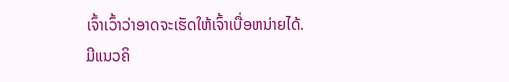ເຈົ້າເວົ້າວ່າອາດຈະເຮັດໃຫ້ເຈົ້າເບື່ອຫນ່າຍໄດ້.
ມີແນວຄິ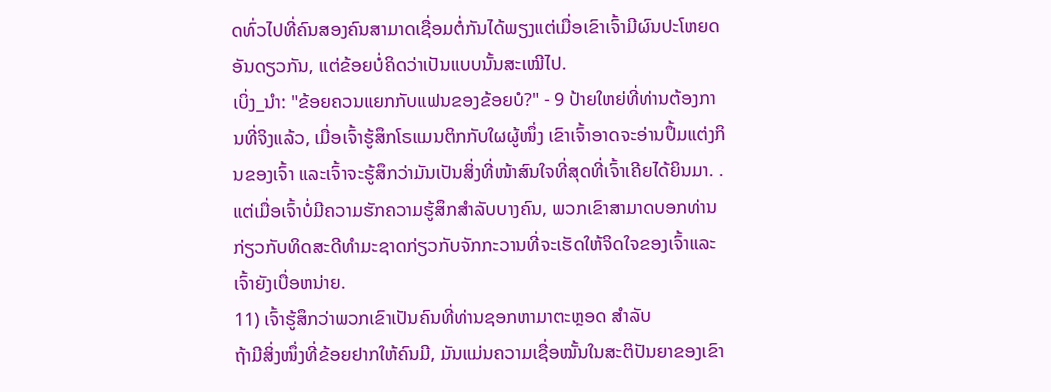ດທົ່ວໄປທີ່ຄົນສອງຄົນສາມາດເຊື່ອມຕໍ່ກັນໄດ້ພຽງແຕ່ເມື່ອເຂົາເຈົ້າມີຜົນປະໂຫຍດອັນດຽວກັນ, ແຕ່ຂ້ອຍບໍ່ຄິດວ່າເປັນແບບນັ້ນສະເໝີໄປ.
ເບິ່ງ_ນຳ: "ຂ້ອຍຄວນແຍກກັບແຟນຂອງຂ້ອຍບໍ?" - 9 ປ້າຍໃຫຍ່ທີ່ທ່ານຕ້ອງການທີ່ຈິງແລ້ວ, ເມື່ອເຈົ້າຮູ້ສຶກໂຣແມນຕິກກັບໃຜຜູ້ໜຶ່ງ ເຂົາເຈົ້າອາດຈະອ່ານປຶ້ມແຕ່ງກິນຂອງເຈົ້າ ແລະເຈົ້າຈະຮູ້ສຶກວ່າມັນເປັນສິ່ງທີ່ໜ້າສົນໃຈທີ່ສຸດທີ່ເຈົ້າເຄີຍໄດ້ຍິນມາ. .
ແຕ່ເມື່ອເຈົ້າບໍ່ມີຄວາມຮັກຄວາມຮູ້ສຶກສໍາລັບບາງຄົນ, ພວກເຂົາສາມາດບອກທ່ານກ່ຽວກັບທິດສະດີທໍາມະຊາດກ່ຽວກັບຈັກກະວານທີ່ຈະເຮັດໃຫ້ຈິດໃຈຂອງເຈົ້າແລະເຈົ້າຍັງເບື່ອຫນ່າຍ.
11) ເຈົ້າຮູ້ສຶກວ່າພວກເຂົາເປັນຄົນທີ່ທ່ານຊອກຫາມາຕະຫຼອດ ສໍາລັບ
ຖ້າມີສິ່ງໜຶ່ງທີ່ຂ້ອຍຢາກໃຫ້ຄົນມີ, ມັນແມ່ນຄວາມເຊື່ອໝັ້ນໃນສະຕິປັນຍາຂອງເຂົາ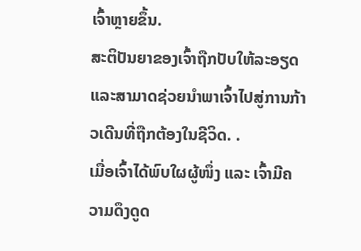ເຈົ້າຫຼາຍຂຶ້ນ.
ສະຕິປັນຍາຂອງເຈົ້າຖືກປັບໃຫ້ລະອຽດ ແລະສາມາດຊ່ວຍນຳພາເຈົ້າໄປສູ່ການກ້າວເດີນທີ່ຖືກຕ້ອງໃນຊີວິດ. .
ເມື່ອເຈົ້າໄດ້ພົບໃຜຜູ້ໜຶ່ງ ແລະ ເຈົ້າມີຄວາມດຶງດູດ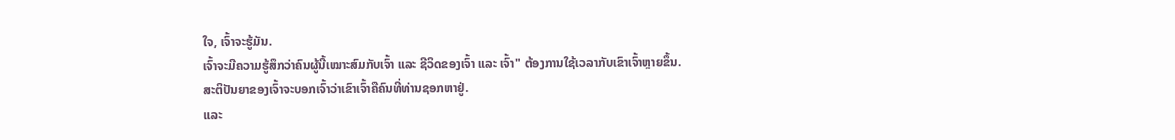ໃຈ, ເຈົ້າຈະຮູ້ມັນ.
ເຈົ້າຈະມີຄວາມຮູ້ສຶກວ່າຄົນຜູ້ນີ້ເໝາະສົມກັບເຈົ້າ ແລະ ຊີວິດຂອງເຈົ້າ ແລະ ເຈົ້າ" ຕ້ອງການໃຊ້ເວລາກັບເຂົາເຈົ້າຫຼາຍຂຶ້ນ.
ສະຕິປັນຍາຂອງເຈົ້າຈະບອກເຈົ້າວ່າເຂົາເຈົ້າຄືຄົນທີ່ທ່ານຊອກຫາຢູ່.
ແລະ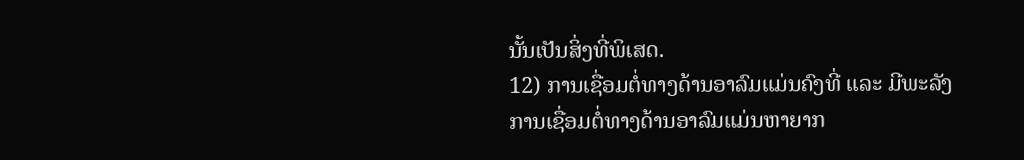ນັ້ນເປັນສິ່ງທີ່ພິເສດ.
12) ການເຊື່ອມຕໍ່ທາງດ້ານອາລົມແມ່ນຄົງທີ່ ແລະ ມີພະລັງ
ການເຊື່ອມຕໍ່ທາງດ້ານອາລົມແມ່ນຫາຍາກ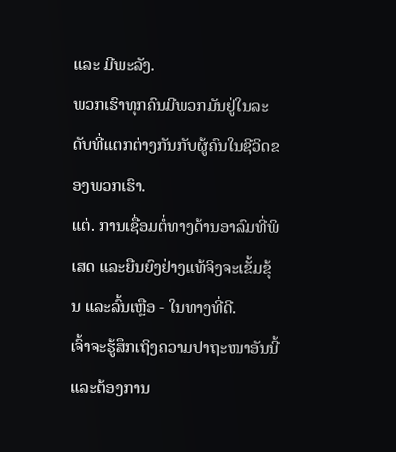ແລະ ມີພະລັງ.
ພວກເຮົາທຸກຄົນມີພວກມັນຢູ່ໃນລະດັບທີ່ແຕກຕ່າງກັນກັບຜູ້ຄົນໃນຊີວິດຂອງພວກເຮົາ.
ແຕ່. ການເຊື່ອມຕໍ່ທາງດ້ານອາລົມທີ່ພິເສດ ແລະຍືນຍົງຢ່າງແທ້ຈິງຈະເຂັ້ມຂຸ້ນ ແລະລົ້ນເຫຼືອ - ໃນທາງທີ່ດີ.
ເຈົ້າຈະຮູ້ສຶກເຖິງຄວາມປາຖະໜາອັນນີ້ ແລະຕ້ອງການ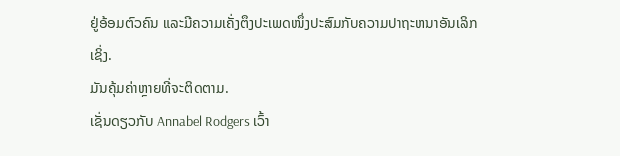ຢູ່ອ້ອມຕົວຄົນ ແລະມີຄວາມເຄັ່ງຕຶງປະເພດໜຶ່ງປະສົມກັບຄວາມປາຖະຫນາອັນເລິກເຊິ່ງ.
ມັນຄຸ້ມຄ່າຫຼາຍທີ່ຈະຕິດຕາມ.
ເຊັ່ນດຽວກັບ Annabel Rodgers ເວົ້າ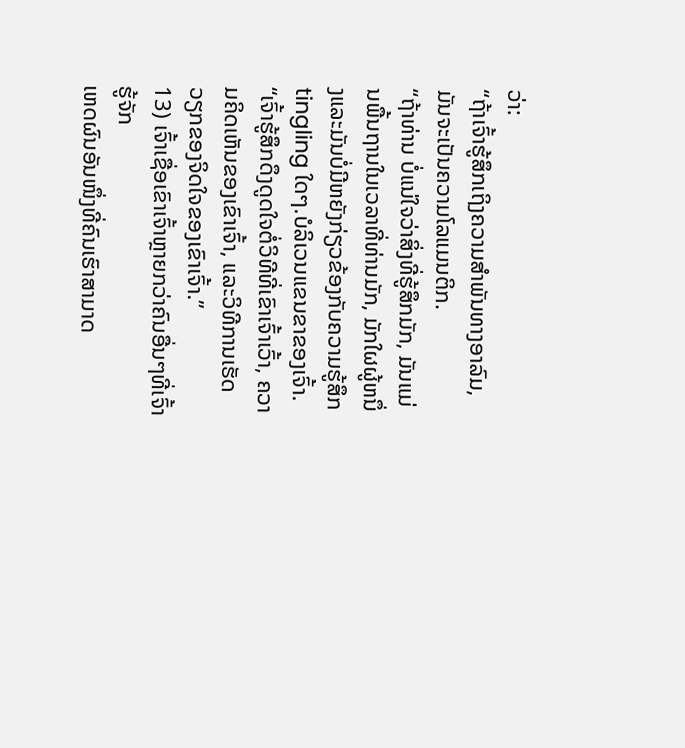ວ່າ:
“ຖ້າເຈົ້າຮູ້ສຶກເຖິງຄວາມສຳພັນທາງອາລົມ, ມັນຈະເປັນຄວາມໂລແມນຕິກ.
“ຖ້າທ່ານ ບໍ່ແນ່ໃຈວ່າສິ່ງທີ່ຮູ້ສຶກມັກ, ມັນແມ່ນພື້ນຖານໃນເວລາທີ່ທ່ານມັກ, ມັກໃຜຜູ້ຫນຶ່ງແລະມັນບໍ່ມີຫຍັງກ່ຽວຂ້ອງກັບຄວາມຮູ້ສຶກ tingling ໃດໆ.ບໍລິເວນແຂນຂາຂອງເຈົ້າ.
“ເຈົ້າຮູ້ສຶກດຶງດູດໃຈຕໍ່ວິທີທີ່ເຂົາເຈົ້າເວົ້າ, ຄວາມຄິດເຫັນຂອງເຂົາເຈົ້າ, ແລະວິທີການເຮັດວຽກຂອງຈິດໃຈຂອງເຂົາເຈົ້າ.”
13) ເຈົ້າເຊື່ອເຂົາເຈົ້າຫຼາຍກວ່າຄົນອື່ນໆທີ່ເຈົ້າຮູ້ຈັກ
ເຫດຜົນອັນໜຶ່ງທີ່ຄົນເຮົາສາມາດ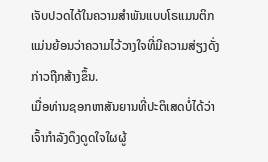ເຈັບປວດໄດ້ໃນຄວາມສຳພັນແບບໂຣແມນຕິກແມ່ນຍ້ອນວ່າຄວາມໄວ້ວາງໃຈທີ່ມີຄວາມສ່ຽງດັ່ງກ່າວຖືກສ້າງຂຶ້ນ.
ເມື່ອທ່ານຊອກຫາສັນຍານທີ່ປະຕິເສດບໍ່ໄດ້ວ່າເຈົ້າກຳລັງດຶງດູດໃຈໃຜຜູ້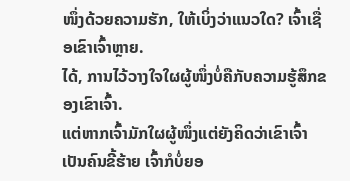ໜຶ່ງດ້ວຍຄວາມຮັກ, ໃຫ້ເບິ່ງວ່າແນວໃດ? ເຈົ້າເຊື່ອເຂົາເຈົ້າຫຼາຍ.
ໄດ້, ການໄວ້ວາງໃຈໃຜຜູ້ໜຶ່ງບໍ່ຄືກັບຄວາມຮູ້ສຶກຂອງເຂົາເຈົ້າ.
ແຕ່ຫາກເຈົ້າມັກໃຜຜູ້ໜຶ່ງແຕ່ຍັງຄິດວ່າເຂົາເຈົ້າເປັນຄົນຂີ້ຮ້າຍ ເຈົ້າກໍບໍ່ຍອ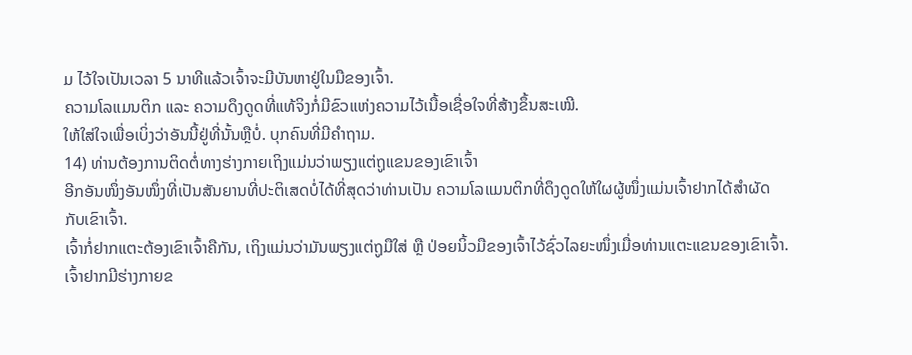ມ ໄວ້ໃຈເປັນເວລາ 5 ນາທີແລ້ວເຈົ້າຈະມີບັນຫາຢູ່ໃນມືຂອງເຈົ້າ.
ຄວາມໂລແມນຕິກ ແລະ ຄວາມດຶງດູດທີ່ແທ້ຈິງກໍ່ມີຂົວແຫ່ງຄວາມໄວ້ເນື້ອເຊື່ອໃຈທີ່ສ້າງຂຶ້ນສະເໝີ.
ໃຫ້ໃສ່ໃຈເພື່ອເບິ່ງວ່າອັນນີ້ຢູ່ທີ່ນັ້ນຫຼືບໍ່. ບຸກຄົນທີ່ມີຄໍາຖາມ.
14) ທ່ານຕ້ອງການຕິດຕໍ່ທາງຮ່າງກາຍເຖິງແມ່ນວ່າພຽງແຕ່ຖູແຂນຂອງເຂົາເຈົ້າ
ອີກອັນໜຶ່ງອັນໜຶ່ງທີ່ເປັນສັນຍານທີ່ປະຕິເສດບໍ່ໄດ້ທີ່ສຸດວ່າທ່ານເປັນ ຄວາມໂລແມນຕິກທີ່ດຶງດູດໃຫ້ໃຜຜູ້ໜຶ່ງແມ່ນເຈົ້າຢາກໄດ້ສຳຜັດກັບເຂົາເຈົ້າ.
ເຈົ້າກໍ່ຢາກແຕະຕ້ອງເຂົາເຈົ້າຄືກັນ, ເຖິງແມ່ນວ່າມັນພຽງແຕ່ຖູມືໃສ່ ຫຼື ປ່ອຍນິ້ວມືຂອງເຈົ້າໄວ້ຊົ່ວໄລຍະໜຶ່ງເມື່ອທ່ານແຕະແຂນຂອງເຂົາເຈົ້າ.
ເຈົ້າຢາກມີຮ່າງກາຍຂ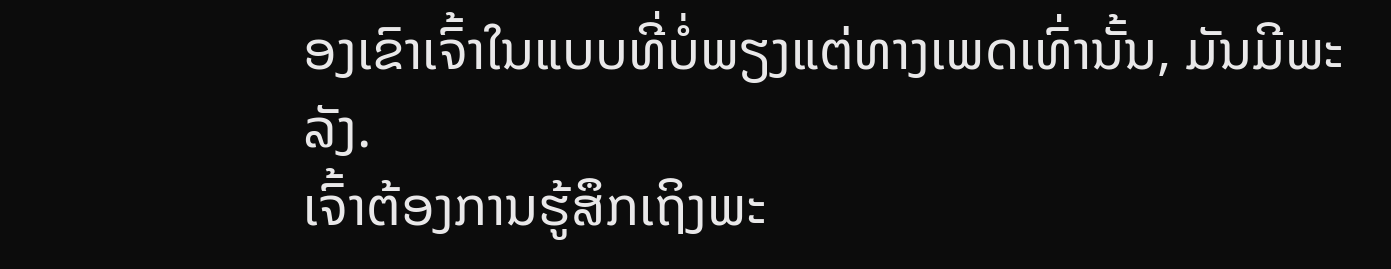ອງເຂົາເຈົ້າໃນແບບທີ່ບໍ່ພຽງແຕ່ທາງເພດເທົ່ານັ້ນ, ມັນມີພະລັງ.
ເຈົ້າຕ້ອງການຮູ້ສຶກເຖິງພະ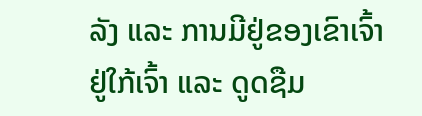ລັງ ແລະ ການມີຢູ່ຂອງເຂົາເຈົ້າຢູ່ໃກ້ເຈົ້າ ແລະ ດູດຊືມ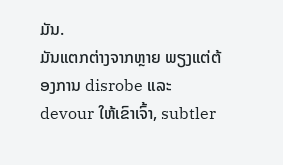ມັນ.
ມັນແຕກຕ່າງຈາກຫຼາຍ ພຽງແຕ່ຕ້ອງການ disrobe ແລະ devour ໃຫ້ເຂົາເຈົ້າ, subtler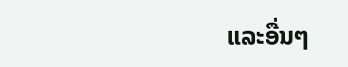ແລະອື່ນໆ